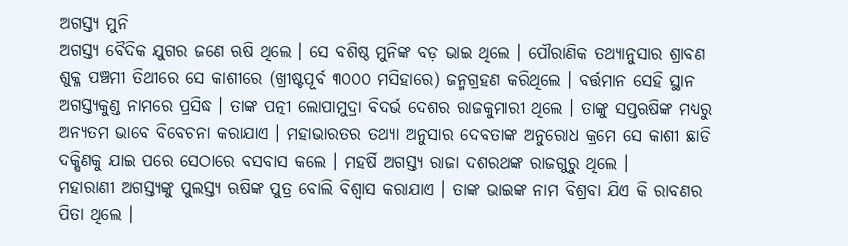ଅଗସ୍ତ୍ୟ ମୁନି
ଅଗସ୍ତ୍ୟ ବୈଦିକ ଯୁଗର ଜଣେ ଋଷି ଥିଲେ । ସେ ବଶିଷ୍ଠ ମୁନିଙ୍କ ବଡ଼ ଭାଇ ଥିଲେ । ପୌରାଣିକ ତଥ୍ୟାନୁସାର ଶ୍ରାବଣ ଶୁକ୍ଳ ପଞ୍ଚମୀ ତିଥୀରେ ସେ କାଶୀରେ (ଖ୍ରୀଷ୍ଟପୂର୍ବ ୩୦୦୦ ମସିହାରେ) ଜନ୍ମଗ୍ରହଣ କରିଥିଲେ । ବର୍ତ୍ତମାନ ସେହି ସ୍ଥାନ ଅଗସ୍ତ୍ୟକୁଣ୍ଡ ନାମରେ ପ୍ରସିଦ୍ଧ । ତାଙ୍କ ପତ୍ନୀ ଲୋପାମୁଦ୍ରା ବିଦର୍ଭ ଦେଶର ରାଜକୁମାରୀ ଥିଲେ । ତାଙ୍କୁ ସପ୍ତଋଷିଙ୍କ ମଧ୍ୟରୁ ଅନ୍ୟତମ ଭାବେ ବିବେଚନା କରାଯାଏ । ମହାଭାରତର ତଥ୍ୟା ଅନୁସାର ଦେବତାଙ୍କ ଅନୁରୋଧ କ୍ରମେ ସେ କାଶୀ ଛାଡି ଦକ୍ଷିଣକୁ ଯାଇ ପରେ ସେଠାରେ ବସବାସ କଲେ । ମହର୍ଷି ଅଗସ୍ତ୍ୟ ରାଜା ଦଶରଥଙ୍କ ରାଜଗୁରୁ ଥିଲେ ।
ମହାରାଣୀ ଅଗସ୍ତ୍ୟଙ୍କୁ ପୁଲସ୍ତ୍ୟ ଋଷିଙ୍କ ପୁତ୍ର ବୋଲି ବିଶ୍ୱାସ କରାଯାଏ । ତାଙ୍କ ଭାଇଙ୍କ ନାମ ବିଶ୍ରବା ଯିଏ କି ରାବଣର ପିତା ଥିଲେ ।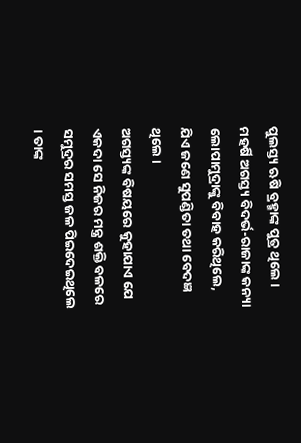ପୁଲସ୍ତ୍ୟ ଋଷି ବ୍ରହ୍ମାଙ୍କ ପୁତ୍ର ଥିଲେ । ମହର୍ଷି ଅଗସ୍ତ୍ୟ ବିଦର୍ଭ-ରାଜାଙ୍କ କନ୍ୟା ଲୋପାମୁଦ୍ରାଙ୍କୁ ବିବାହ କରିଥିଲେ, ଯିଏ ଜଣେ ସୁପଣ୍ଡିତା ତଥା ବେଦଜ୍ଞ ଥିଲେ ।
ଅଗସ୍ତ୍ୟଙ୍କ ବିଷୟରେ କୁହାଯାଏ ଯେ ଏକଦା ସେ ନିଜର ମନ୍ତ୍ର ଶକ୍ତି ବଳରେ ସମୁଦ୍ରର ସମସ୍ତ ଜଳ ପିଇଦେଇଥିଲେ । ତାଙ୍କ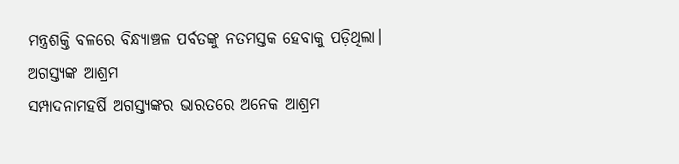ମନ୍ତ୍ରଶକ୍ତି ବଳରେ ବିନ୍ଧ୍ୟାଞ୍ଚଳ ପର୍ବତଙ୍କୁ ନତମସ୍ତକ ହେବାକୁ ପଡ଼ିଥିଲା।
ଅଗସ୍ତ୍ୟଙ୍କ ଆଶ୍ରମ
ସମ୍ପାଦନାମହର୍ଷି ଅଗସ୍ତ୍ୟଙ୍କର ଭାରତରେ ଅନେକ ଆଶ୍ରମ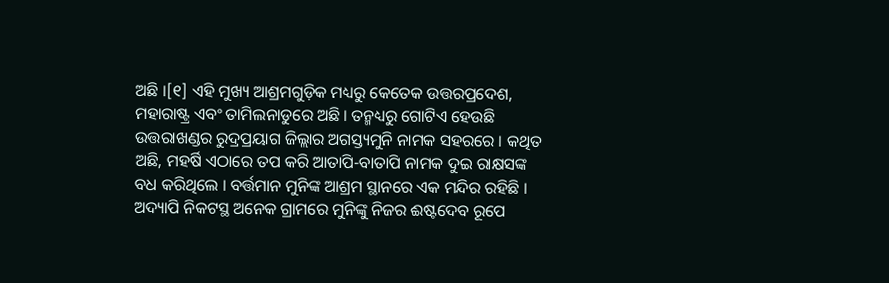ଅଛି ।[୧] ଏହି ମୁଖ୍ୟ ଆଶ୍ରମଗୁଡ଼ିକ ମଧ୍ୟରୁ କେତେକ ଉତ୍ତରପ୍ରଦେଶ, ମହାରାଷ୍ଟ୍ର ଏବଂ ତାମିଲନାଡୁରେ ଅଛି । ତନ୍ମଧ୍ୟରୁ ଗୋଟିଏ ହେଉଛି ଉତ୍ତରାଖଣ୍ଡର ରୁଦ୍ରପ୍ରୟାଗ ଜିଲ୍ଲାର ଅଗସ୍ତ୍ୟମୁନି ନାମକ ସହରରେ । କଥିତ ଅଛି, ମହର୍ଷି ଏଠାରେ ତପ କରି ଆତାପି-ବାତାପି ନାମକ ଦୁଇ ରାକ୍ଷସଙ୍କ ବଧ କରିଥିଲେ । ବର୍ତ୍ତମାନ ମୁନିଙ୍କ ଆଶ୍ରମ ସ୍ଥାନରେ ଏକ ମନ୍ଦିର ରହିଛି । ଅଦ୍ୟାପି ନିକଟସ୍ଥ ଅନେକ ଗ୍ରାମରେ ମୁନିଙ୍କୁ ନିଜର ଈଷ୍ଟଦେବ ରୂପେ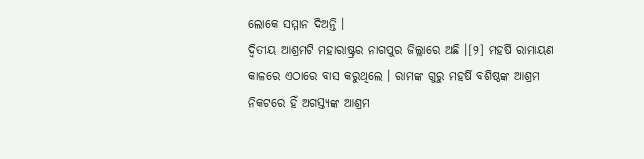ଲୋକେ ସମ୍ମାନ ଦିଅନ୍ତି ।
ଦ୍ୱିତୀୟ ଆଶ୍ରମଟି ମହାରାଷ୍ଟ୍ରର ନାଗପୁର ଜିଲ୍ଲାରେ ଅଛି ।[୨] ମହର୍ଷି ରାମାୟଣ କାଳରେ ଏଠାରେ ବାସ କରୁଥିଲେ । ରାମଙ୍କ ଗୁରୁ ମହର୍ଷି ବଶିଷ୍ଠଙ୍କ ଆଶ୍ରମ ନିକଟରେ ହିଁ ଅଗସ୍ତ୍ୟଙ୍କ ଆଶ୍ରମ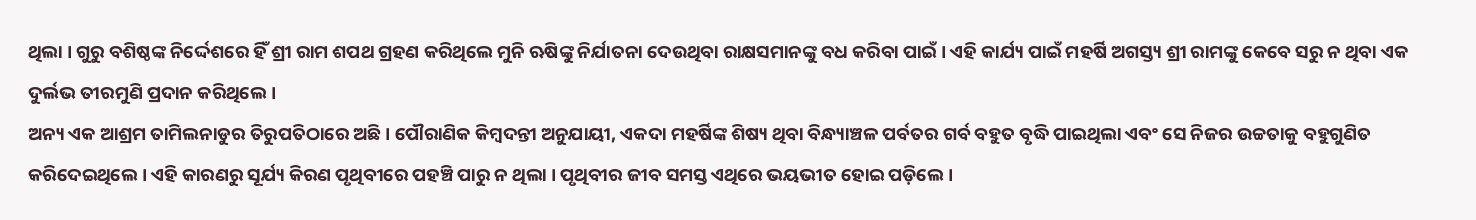ଥିଲା । ଗୁରୁ ବଶିଷ୍ଠଙ୍କ ନିର୍ଦ୍ଦେଶରେ ହିଁ ଶ୍ରୀ ରାମ ଶପଥ ଗ୍ରହଣ କରିଥିଲେ ମୁନି ଋଷିଙ୍କୁ ନିର୍ଯାତନା ଦେଉଥିବା ରାକ୍ଷସମାନଙ୍କୁ ବଧ କରିବା ପାଇଁ । ଏହି କାର୍ଯ୍ୟ ପାଇଁ ମହର୍ଷି ଅଗସ୍ତ୍ୟ ଶ୍ରୀ ରାମଙ୍କୁ କେବେ ସରୁ ନ ଥିବା ଏକ ଦୁର୍ଲଭ ତୀରମୁଣି ପ୍ରଦାନ କରିଥିଲେ ।
ଅନ୍ୟ ଏକ ଆଶ୍ରମ ତାମିଲନାଡୁର ତିରୁପତିଠାରେ ଅଛି । ପୌରାଣିକ କିମ୍ବଦନ୍ତୀ ଅନୁଯାୟୀ, ଏକଦା ମହର୍ଷିଙ୍କ ଶିଷ୍ୟ ଥିବା ବିନ୍ଧ୍ୟାଞ୍ଚଳ ପର୍ବତର ଗର୍ବ ବହୁତ ବୃଦ୍ଧି ପାଇଥିଲା ଏବଂ ସେ ନିଜର ଉଚ୍ଚତାକୁ ବହୁଗୁଣିତ କରିଦେଇଥିଲେ । ଏହି କାରଣରୁ ସୂର୍ଯ୍ୟ କିରଣ ପୃଥିବୀରେ ପହଞ୍ଚି ପାରୁ ନ ଥିଲା । ପୃଥିବୀର ଜୀବ ସମସ୍ତ ଏଥିରେ ଭୟଭୀତ ହୋଇ ପଡ଼ିଲେ ।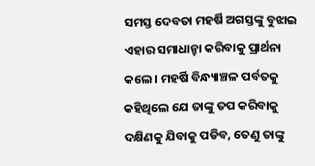ସମସ୍ତ ଦେବତା ମହର୍ଷି ଅଗସ୍ତଙ୍କୁ ବୁଝାଇ ଏହାର ସମାଧାନ୍ହା କରିବାକୁ ପ୍ରାର୍ଥନା କଲେ । ମହର୍ଷି ବିନ୍ଧ୍ୟାଞ୍ଚଳ ପର୍ବତକୁ କହିଥିଲେ ଯେ ତାଙ୍କୁ ତପ କରିବାକୁ ଦକ୍ଷିଣକୁ ଯିବାକୁ ପଡିବ, ତେଣୁ ତାଙ୍କୁ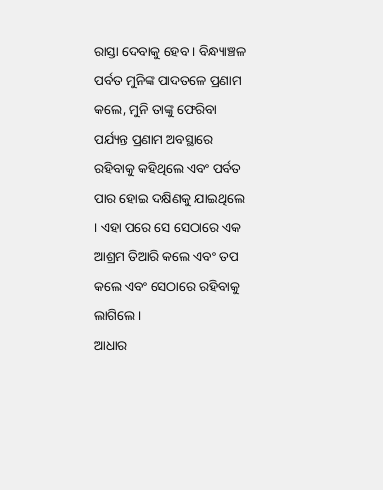ରାସ୍ତା ଦେବାକୁ ହେବ । ବିନ୍ଧ୍ୟାଞ୍ଚଳ ପର୍ବତ ମୁନିଙ୍କ ପାଦତଳେ ପ୍ରଣାମ କଲେ, ମୁନି ତାଙ୍କୁ ଫେରିବା ପର୍ଯ୍ୟନ୍ତ ପ୍ରଣାମ ଅବସ୍ଥାରେ ରହିବାକୁ କହିଥିଲେ ଏବଂ ପର୍ବତ ପାର ହୋଇ ଦକ୍ଷିଣକୁ ଯାଇଥିଲେ । ଏହା ପରେ ସେ ସେଠାରେ ଏକ ଆଶ୍ରମ ତିଆରି କଲେ ଏବଂ ତପ କଲେ ଏବଂ ସେଠାରେ ରହିବାକୁ ଲାଗିଲେ ।
ଆଧାର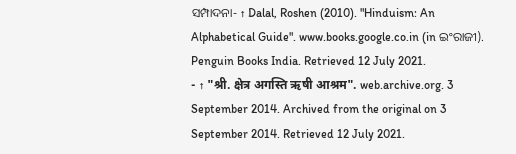ସମ୍ପାଦନା- ↑ Dalal, Roshen (2010). "Hinduism: An Alphabetical Guide". www.books.google.co.in (in ଇଂରାଜୀ). Penguin Books India. Retrieved 12 July 2021.
- ↑ "श्री. क्षेत्र अगस्ति ऋषी आश्रम". web.archive.org. 3 September 2014. Archived from the original on 3 September 2014. Retrieved 12 July 2021.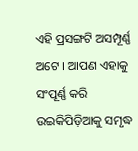ଏହି ପ୍ରସଙ୍ଗଟି ଅସମ୍ପୂର୍ଣ୍ଣ ଅଟେ । ଆପଣ ଏହାକୁ ସଂପୂର୍ଣ୍ଣ କରି ଉଇକିପିଡ଼ିଆକୁ ସମୃଦ୍ଧ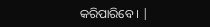କରିପାରିବେ । |